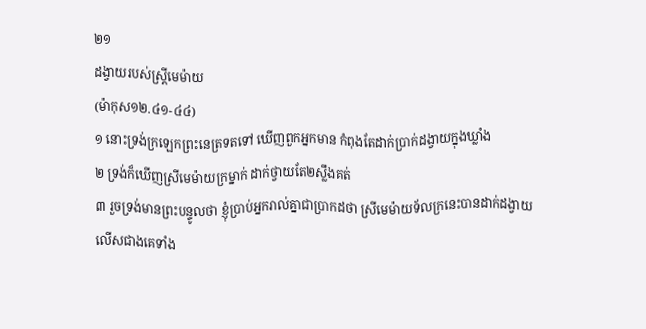២១
ដង្វាយរបស់ស្ត្រីមេម៉ាយ
(ម៉ាកុស១២.៤១-៤៤)
១ នោះទ្រង់ក្រឡេកព្រះនេត្រទតទៅ ឃើញពួកអ្នកមាន កំពុងតែដាក់ប្រាក់ដង្វាយក្នុងឃ្លាំង
២ ទ្រង់ក៏ឃើញស្រីមេម៉ាយក្រម្នាក់ ដាក់ថ្វាយតែ២ស្លឹងគត់
៣ រួចទ្រង់មានព្រះបន្ទូលថា ខ្ញុំប្រាប់អ្នករាល់គ្នាជាប្រាកដថា ស្រីមេម៉ាយទ័លក្រនេះបានដាក់ដង្វាយលើសជាងគេទាំង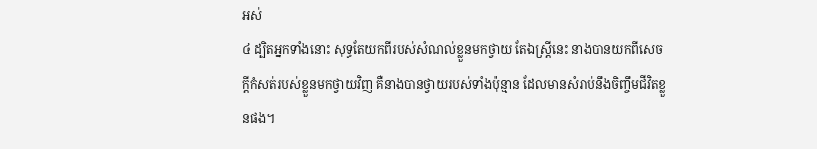អស់
៤ ដ្បិតអ្នកទាំងនោះ សុទ្ធតែយកពីរបស់សំណល់ខ្លួនមកថ្វាយ តែឯស្ត្រីនេះ នាងបានយកពីសេចក្តីកំសត់របស់ខ្លួនមកថ្វាយវិញ គឺនាងបានថ្វាយរបស់ទាំងប៉ុន្មាន ដែលមានសំរាប់នឹងចិញ្ចឹមជីវិតខ្លួនផង។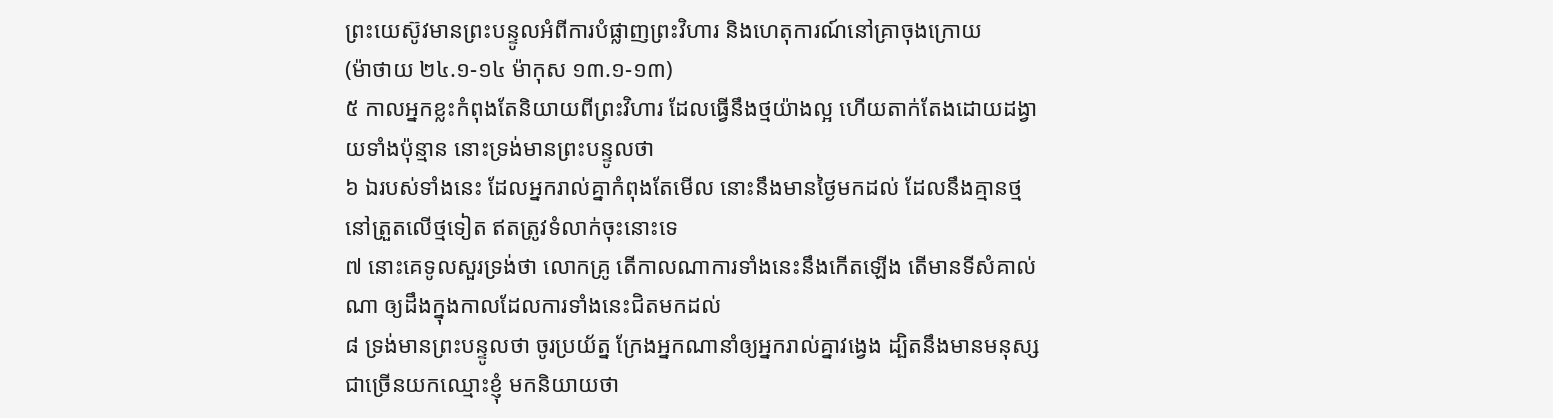ព្រះយេស៊ូវមានព្រះបន្ទូលអំពីការបំផ្លាញព្រះវិហារ និងហេតុការណ៍នៅគ្រាចុងក្រោយ
(ម៉ាថាយ ២៤.១-១៤ ម៉ាកុស ១៣.១-១៣)
៥ កាលអ្នកខ្លះកំពុងតែនិយាយពីព្រះវិហារ ដែលធ្វើនឹងថ្មយ៉ាងល្អ ហើយតាក់តែងដោយដង្វាយទាំងប៉ុន្មាន នោះទ្រង់មានព្រះបន្ទូលថា
៦ ឯរបស់ទាំងនេះ ដែលអ្នករាល់គ្នាកំពុងតែមើល នោះនឹងមានថ្ងៃមកដល់ ដែលនឹងគ្មានថ្មនៅត្រួតលើថ្មទៀត ឥតត្រូវទំលាក់ចុះនោះទេ
៧ នោះគេទូលសួរទ្រង់ថា លោកគ្រូ តើកាលណាការទាំងនេះនឹងកើតឡើង តើមានទីសំគាល់ណា ឲ្យដឹងក្នុងកាលដែលការទាំងនេះជិតមកដល់
៨ ទ្រង់មានព្រះបន្ទូលថា ចូរប្រយ័ត្ន ក្រែងអ្នកណានាំឲ្យអ្នករាល់គ្នាវង្វេង ដ្បិតនឹងមានមនុស្សជាច្រើនយកឈ្មោះខ្ញុំ មកនិយាយថា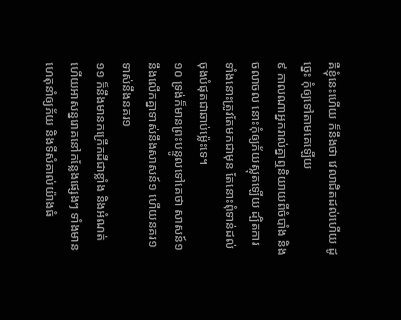គឺខ្ញុំនេះហើយ ក៏នឹងថា វេលាជិតដល់ហើយ ដូច្នេះ កុំឲ្យទៅតាមគេឡើយ
៩ កាលណាអ្នករាល់គ្នាឮនិយាយពីចំបាំង និងចលាចល នោះកុំឲ្យភ័យស្លុតឡើយ ដ្បិតការទាំងនោះត្រូវតែមកជាមុន តែនោះពុំទាន់ដល់ចុងបំផុតជាឆាប់ម៉្លេះទេ។
១០ ទ្រង់ក៏មានព្រះបន្ទូលទៅគេថា សាសន៍១នឹងលើកគ្នាទាស់នឹងសាសន៍១ ហើយនគរ១ទាស់នឹងនគរ១
១១ ក៏នឹងមានកក្រើកដីជាខ្លាំង និងអំណត់ ហើយអាសន្នរោគនៅកន្លែងផ្សេងៗ ទាំងមានហេតុនាំឲ្យភ័យ និងទីសំគាល់យ៉ាងធំ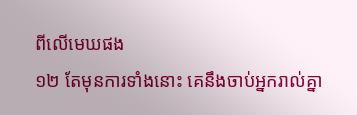ពីលើមេឃផង
១២ តែមុនការទាំងនោះ គេនឹងចាប់អ្នករាល់គ្នា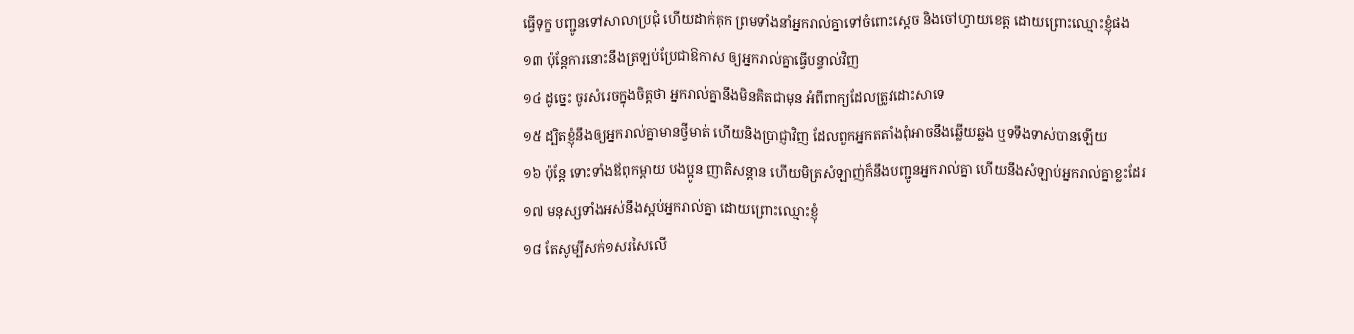ធ្វើទុក្ខ បញ្ជូនទៅសាលាប្រជុំ ហើយដាក់គុក ព្រមទាំងនាំអ្នករាល់គ្នាទៅចំពោះស្តេច និងចៅហ្វាយខេត្ត ដោយព្រោះឈ្មោះខ្ញុំផង
១៣ ប៉ុន្តែការនោះនឹងត្រឡប់ប្រែជាឱកាស ឲ្យអ្នករាល់គ្នាធ្វើបន្ទាល់វិញ
១៤ ដូច្នេះ ចូរសំរេចក្នុងចិត្តថា អ្នករាល់គ្នានឹងមិនគិតជាមុន អំពីពាក្យដែលត្រូវដោះសាទេ
១៥ ដ្បិតខ្ញុំនឹងឲ្យអ្នករាល់គ្នាមានថ្វីមាត់ ហើយនិងប្រាជ្ញាវិញ ដែលពួកអ្នកតតាំងពុំអាចនឹងឆ្លើយឆ្លង ឬទទឹងទាស់បានឡើយ
១៦ ប៉ុន្តែ ទោះទាំងឪពុកម្តាយ បងប្អូន ញាតិសន្តាន ហើយមិត្រសំឡាញ់ក៏នឹងបញ្ជូនអ្នករាល់គ្នា ហើយនឹងសំឡាប់អ្នករាល់គ្នាខ្លះដែរ
១៧ មនុស្សទាំងអស់នឹងស្អប់អ្នករាល់គ្នា ដោយព្រោះឈ្មោះខ្ញុំ
១៨ តែសូម្បីសក់១សរសៃលើ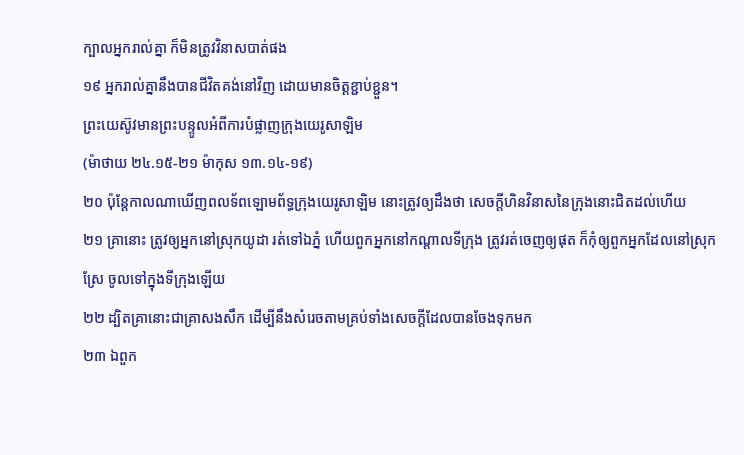ក្បាលអ្នករាល់គ្នា ក៏មិនត្រូវវិនាសបាត់ផង
១៩ អ្នករាល់គ្នានឹងបានជីវិតគង់នៅវិញ ដោយមានចិត្តខ្ជាប់ខ្ជួន។
ព្រះយេស៊ូវមានព្រះបន្ទូលអំពីការបំផ្លាញក្រុងយេរូសាឡិម
(ម៉ាថាយ ២៤.១៥-២១ ម៉ាកុស ១៣.១៤-១៩)
២០ ប៉ុន្តែកាលណាឃើញពលទ័ពឡោមព័ទ្ធក្រុងយេរូសាឡិម នោះត្រូវឲ្យដឹងថា សេចក្តីហិនវិនាសនៃក្រុងនោះជិតដល់ហើយ
២១ គ្រានោះ ត្រូវឲ្យអ្នកនៅស្រុកយូដា រត់ទៅឯភ្នំ ហើយពួកអ្នកនៅកណ្តាលទីក្រុង ត្រូវរត់ចេញឲ្យផុត ក៏កុំឲ្យពួកអ្នកដែលនៅស្រុកស្រែ ចូលទៅក្នុងទីក្រុងឡើយ
២២ ដ្បិតគ្រានោះជាគ្រាសងសឹក ដើម្បីនឹងសំរេចតាមគ្រប់ទាំងសេចក្តីដែលបានចែងទុកមក
២៣ ឯពួក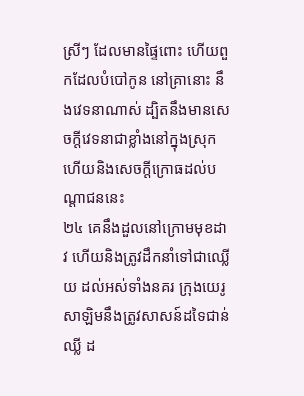ស្រីៗ ដែលមានផ្ទៃពោះ ហើយពួកដែលបំបៅកូន នៅគ្រានោះ នឹងវេទនាណាស់ ដ្បិតនឹងមានសេចក្តីវេទនាជាខ្លាំងនៅក្នុងស្រុក ហើយនិងសេចក្តីក្រោធដល់បណ្តាជននេះ
២៤ គេនឹងដួលនៅក្រោមមុខដាវ ហើយនិងត្រូវដឹកនាំទៅជាឈ្លើយ ដល់អស់ទាំងនគរ ក្រុងយេរូសាឡិមនឹងត្រូវសាសន៍ដទៃជាន់ឈ្លី ដ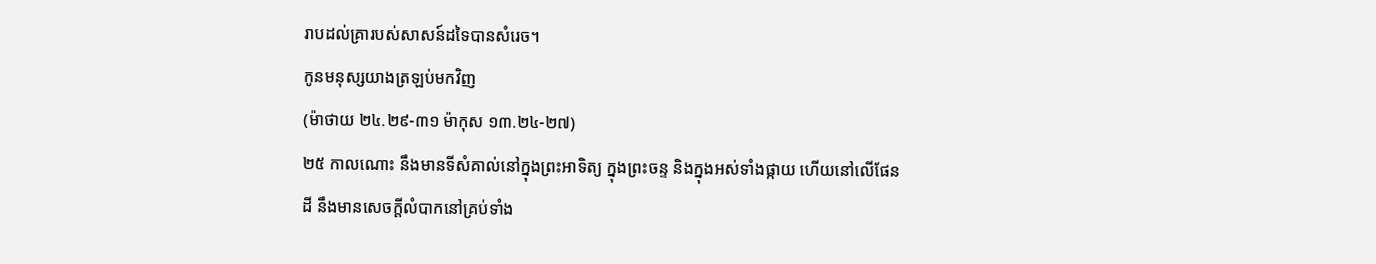រាបដល់គ្រារបស់សាសន៍ដទៃបានសំរេច។
កូនមនុស្សយាងត្រឡប់មកវិញ
(ម៉ាថាយ ២៤.២៩-៣១ ម៉ាកុស ១៣.២៤-២៧)
២៥ កាលណោះ នឹងមានទីសំគាល់នៅក្នុងព្រះអាទិត្យ ក្នុងព្រះចន្ទ និងក្នុងអស់ទាំងផ្កាយ ហើយនៅលើផែនដី នឹងមានសេចក្តីលំបាកនៅគ្រប់ទាំង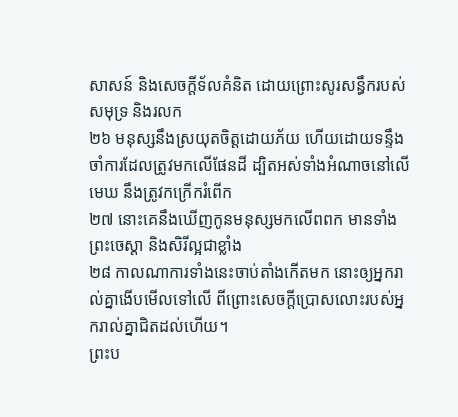សាសន៍ និងសេចក្តីទ័លគំនិត ដោយព្រោះសូរសន្ធឹករបស់សមុទ្រ និងរលក
២៦ មនុស្សនឹងស្រយុតចិត្តដោយភ័យ ហើយដោយទន្ទឹងចាំការដែលត្រូវមកលើផែនដី ដ្បិតអស់ទាំងអំណាចនៅលើមេឃ នឹងត្រូវកក្រើករំពើក
២៧ នោះគេនឹងឃើញកូនមនុស្សមកលើពពក មានទាំងព្រះចេស្តា និងសិរីល្អជាខ្លាំង
២៨ កាលណាការទាំងនេះចាប់តាំងកើតមក នោះឲ្យអ្នករាល់គ្នាងើបមើលទៅលើ ពីព្រោះសេចក្តីប្រោសលោះរបស់អ្នករាល់គ្នាជិតដល់ហើយ។
ព្រះប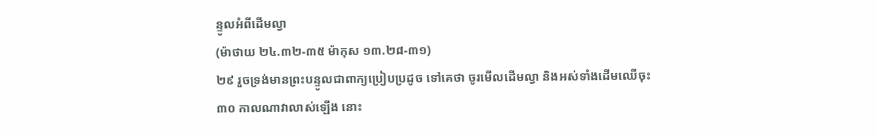ន្ទូលអំពីដើមល្វា
(ម៉ាថាយ ២៤.៣២-៣៥ ម៉ាកុស ១៣.២៨-៣១)
២៩ រួចទ្រង់មានព្រះបន្ទូលជាពាក្យប្រៀបប្រដូច ទៅគេថា ចូរមើលដើមល្វា និងអស់ទាំងដើមឈើចុះ
៣០ កាលណាវាលាស់ឡើង នោះ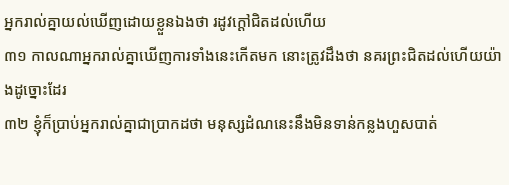អ្នករាល់គ្នាយល់ឃើញដោយខ្លួនឯងថា រដូវក្តៅជិតដល់ហើយ
៣១ កាលណាអ្នករាល់គ្នាឃើញការទាំងនេះកើតមក នោះត្រូវដឹងថា នគរព្រះជិតដល់ហើយយ៉ាងដូច្នោះដែរ
៣២ ខ្ញុំក៏ប្រាប់អ្នករាល់គ្នាជាប្រាកដថា មនុស្សដំណនេះនឹងមិនទាន់កន្លងហួសបាត់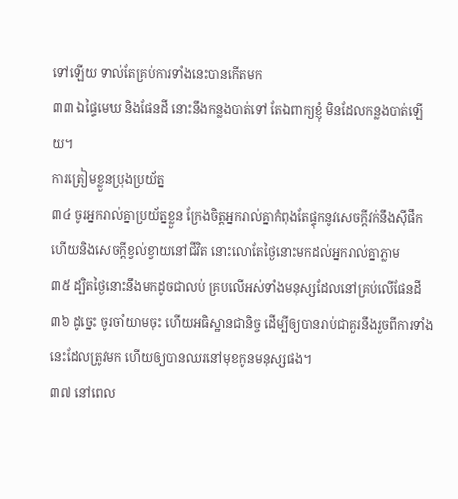ទៅឡើយ ទាល់តែគ្រប់ការទាំងនេះបានកើតមក
៣៣ ឯផ្ទៃមេឃ និងផែនដី នោះនឹងកន្លងបាត់ទៅ តែឯពាក្យខ្ញុំ មិនដែលកន្លងបាត់ឡើយ។
ការត្រៀមខ្លួនប្រុងប្រយ័ត្ន
៣៤ ចូរអ្នករាល់គ្នាប្រយ័ត្នខ្លួន ក្រែងចិត្តអ្នករាល់គ្នាកំពុងតែផ្ទុកនូវសេចក្តីវក់នឹងស៊ីផឹក ហើយនិងសេចក្តីខ្វល់ខ្វាយនៅជីវិត នោះលោតែថ្ងៃនោះមកដល់អ្នករាល់គ្នាភ្លាម
៣៥ ដ្បិតថ្ងៃនោះនឹងមកដូចជាលប់ គ្របលើអស់ទាំងមនុស្សដែលនៅគ្រប់លើផែនដី
៣៦ ដូច្នេះ ចូរចាំយាមចុះ ហើយអធិស្ឋានជានិច្ច ដើម្បីឲ្យបានរាប់ជាគួរនឹងរួចពីការទាំងនេះដែលត្រូវមក ហើយឲ្យបានឈរនៅមុខកូនមនុស្សផង។
៣៧ នៅពេល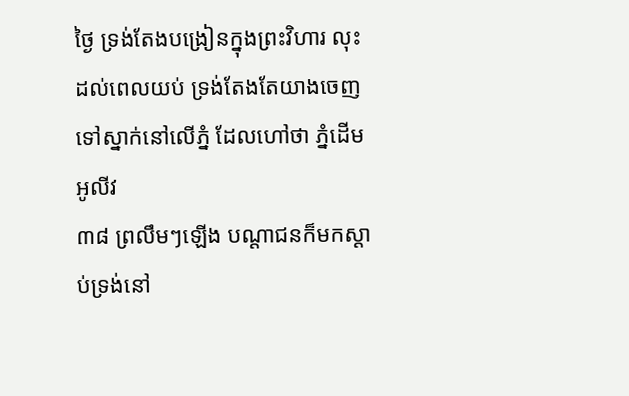ថ្ងៃ ទ្រង់តែងបង្រៀនក្នុងព្រះវិហារ លុះដល់ពេលយប់ ទ្រង់តែងតែយាងចេញទៅស្នាក់នៅលើភ្នំ ដែលហៅថា ភ្នំដើមអូលីវ
៣៨ ព្រលឹមៗឡើង បណ្តាជនក៏មកស្តាប់ទ្រង់នៅ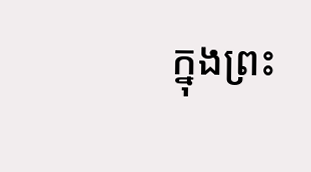ក្នុងព្រះ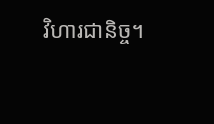វិហារជានិច្ច។